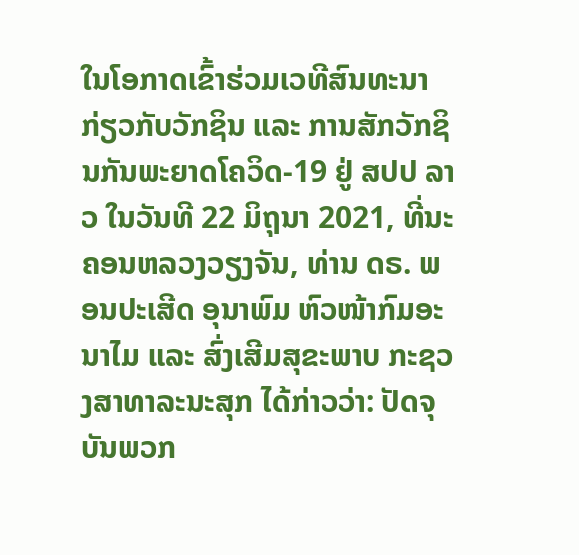ໃນໂອກາດເຂົ້າຮ່ວມເວທີສົນທະນາ ກ່ຽວກັບວັກຊິນ ແລະ ການສັກວັກຊິນກັນພະຍາດໂຄວິດ-19 ຢູ່ ສປປ ລາວ ໃນວັນທີ 22 ມິຖຸນາ 2021, ທີ່ນະຄອນຫລວງວຽງຈັນ, ທ່ານ ດຣ. ພອນປະເສີດ ອຸນາພົມ ຫົວໜ້າກົມອະນາໄມ ແລະ ສົ່ງເສີມສຸຂະພາບ ກະຊວງສາທາລະນະສຸກ ໄດ້ກ່າວວ່າ: ປັດຈຸບັນພວກ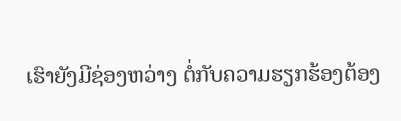ເຮົາຍັງມີຊ່ອງຫວ່າງ ຕໍ່ກັບຄວາມຮຽກຮ້ອງຕ້ອງ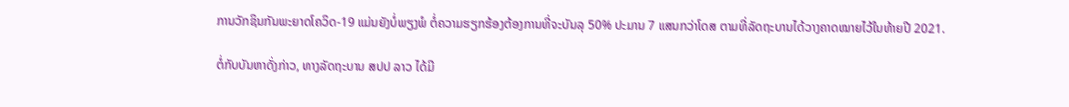ການວັກຊິນກັນພະຍາດໂຄວິດ-19 ແມ່ນຍັງບໍ່ພຽງພໍ ຕໍ່ຄວາມຮຽກຮ້ອງຕ້ອງການທີ່ຈະບັນລຸ 50% ປະມານ 7 ແສນກວ່າໂດສ ຕາມທີ່ລັດຖະບານໄດ້ວາງຄາດໝາຍໄວ້ໃນທ້າຍປີ 2021.

ຕໍ່ກັບບັນຫາດັ່ງກ່າວ, ທາງລັດຖະບານ ສປປ ລາວ ໄດ້ມີ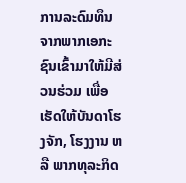ການລະດົມທຶນ ຈາກພາກເອກະຊົນເຂົ້າມາໃຫ້ມີສ່ວນຮ່ວມ ເພື່ອເຮັດໃຫ້ບັນດາໂຮງຈັກ, ໂຮງງານ ຫລື ພາກທຸລະກິດ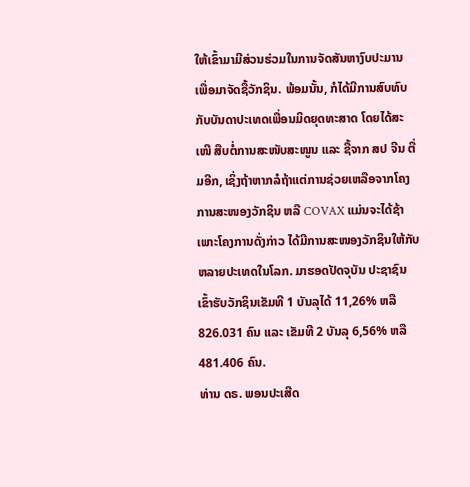ໃຫ້ເຂົ້າມາມີສ່ວນຮ່ວມໃນການຈັດສັນຫາງົບປະມານ ເພື່ອມາຈັດຊື້ວັກຊິນ. ພ້ອມນັ້ນ, ກໍໄດ້ມີການສົບທົບກັບບັນດາປະເທດເພື່ອນມິດຍຸດທະສາດ ໂດຍໄດ້ສະເໜີ ສືບຕໍ່ການສະໜັບສະໜູນ ແລະ ຊື້ຈາກ ສປ ຈີນ ຕື່ມອີກ, ເຊິ່ງຖ້າຫາກລໍຖ້າແຕ່ການຊ່ວຍເຫລືອຈາກໂຄງການສະໜອງວັກຊິນ ຫລື COVAX ແມ່ນຈະໄດ້ຊ້າ ເພາະໂຄງການດັ່ງກ່າວ ໄດ້ມີການສະໜອງວັກຊິນໃຫ້ກັບຫລາຍປະເທດໃນໂລກ. ມາຮອດປັດຈຸບັນ ປະຊາຊົນເຂົ້າຮັບວັກຊິນເຂັມທີ 1 ບັນລຸໄດ້ 11,26% ຫລື 826.031 ຄົນ ແລະ ເຂັມທີ 2 ບັນລຸ 6,56% ຫລື 481.406 ຄົນ.
ທ່ານ ດຣ. ພອນປະເສີດ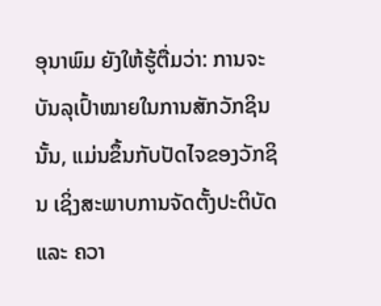ອຸນາພົມ ຍັງໃຫ້ຮູ້ຕື່ມວ່າ: ການຈະບັນລຸເປົ້າໝາຍໃນການສັກວັກຊິນນັ້ນ, ແມ່ນຂຶ້ນກັບປັດໄຈຂອງວັກຊິນ ເຊິ່ງສະພາບການຈັດຕັ້ງປະຕິບັດ ແລະ ຄວາ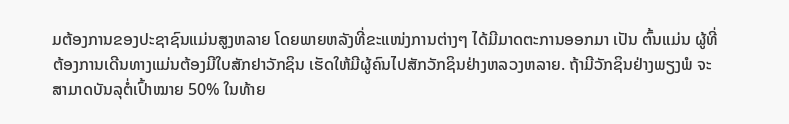ມຕ້ອງການຂອງປະຊາຊົນແມ່ນສູງຫລາຍ ໂດຍພາຍຫລັງທີ່ຂະແໜ່ງການຕ່າງໆ ໄດ້ມີມາດຕະການອອກມາ ເປັນ ຕົ້ນແມ່ນ ຜູ້ທີ່ຕ້ອງການເດີນທາງແມ່ນຕ້ອງມີໃບສັກຢາວັກຊິນ ເຮັດໃຫ້ມີຜູ້ຄົນໄປສັກວັກຊິນຢ່າງຫລວງຫລາຍ. ຖ້າມີວັກຊິນຢ່າງພຽງພໍ ຈະສາມາດບັນລຸຕໍ່ເປົ້າໝາຍ 50% ໃນທ້າຍ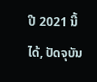ປີ 2021 ນີ້ໄດ້, ປັດຈຸບັນ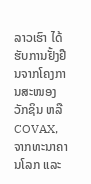ລາວເຮົາ ໄດ້ຮັບການຢັ້ງຢືນຈາກໂຄງການສະໜອງວັກຊິນ ຫລື COVAX, ຈາກທະນາຄານໂລກ ແລະ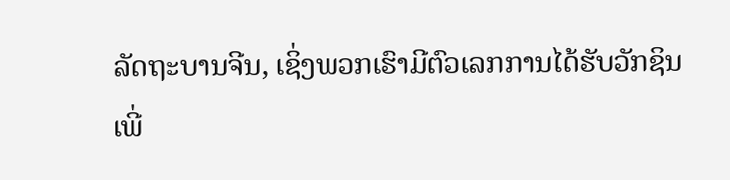ລັດຖະບານຈີນ, ເຊິ່ງພວກເຮົາມີຕົວເລກການໄດ້ຮັບວັກຊິນ ເພີ່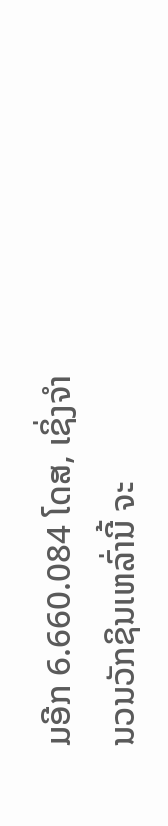ມອີກ 6.660.084 ໂດສ, ເຊິ່ງຈຳນວນວັກຊິນເຫລົ່ານີ້ ຈະ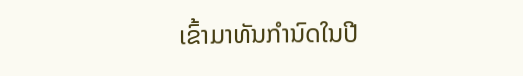ເຂົ້າມາທັນກຳນົດໃນປີ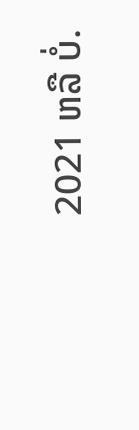2021 ຫລື ບໍ່.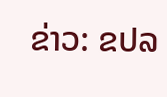ຂ່າວ: ຂປລ